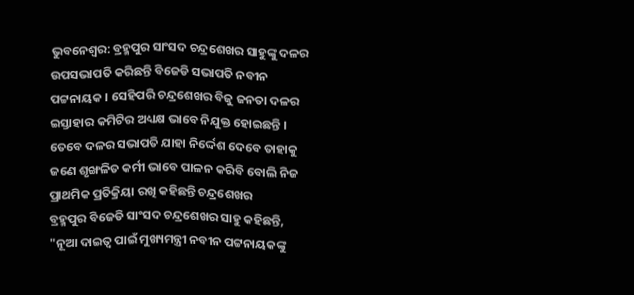ଭୁବନେଶ୍ବର: ବ୍ରହ୍ମପୁର ସାଂସଦ ଚନ୍ଦ୍ରଶେଖର ସାହୁଙ୍କୁ ଦଳର ଉପସଭାପତି କରିଛନ୍ତି ବିଜେଡି ସଭାପତି ନବୀନ ପଟ୍ଟନାୟକ । ସେହିପରି ଚନ୍ଦ୍ରଶେଖର ବିଜୁ ଜନତା ଦଳର ଇସ୍ତାହାର କମିଟିର ଅଧ୍ୟକ୍ଷ ଭାବେ ନିଯୁକ୍ତ ହୋଇଛନ୍ତି । ତେବେ ଦଳର ସଭାପତି ଯାହା ନିର୍ଦ୍ଦେଶ ଦେବେ ତାହାକୁ ଜଣେ ଶୃଙ୍ଖଳିତ କର୍ମୀ ଭାବେ ପାଳନ କରିବି ବୋଲି ନିଜ ପ୍ରାଥମିକ ପ୍ରତିକ୍ରିୟା ରଖି କହିଛନ୍ତି ଚନ୍ଦ୍ରଶେଖର
ବ୍ରହ୍ମପୁର ବିଜେଡି ସାଂସଦ ଚନ୍ଦ୍ରଶେଖର ସାହୁ କହିଛନ୍ତି, "ନୂଆ ଦାଇତ୍ୱ ପାଇଁ ମୁଖ୍ୟମନ୍ତ୍ରୀ ନବୀନ ପଟ୍ଟନାୟକଙ୍କୁ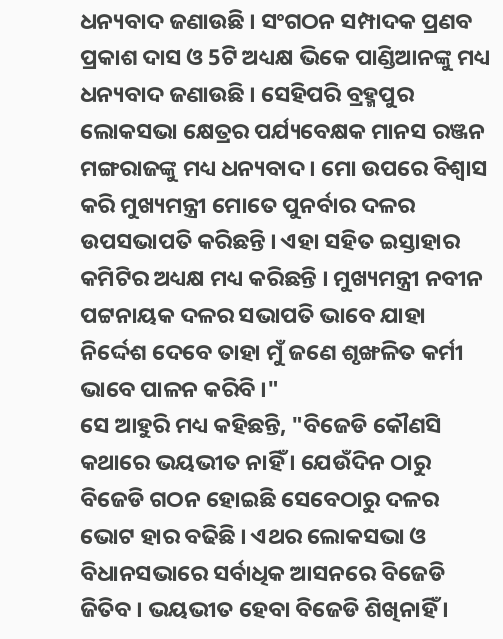ଧନ୍ୟବାଦ ଜଣାଉଛି । ସଂଗଠନ ସମ୍ପାଦକ ପ୍ରଣବ ପ୍ରକାଶ ଦାସ ଓ 5ଟି ଅଧ୍ୟକ୍ଷ ଭିକେ ପାଣ୍ଡିଆନଙ୍କୁ ମଧ୍ୟ ଧନ୍ୟବାଦ ଜଣାଉଛି । ସେହିପରି ବ୍ରହ୍ମପୁର ଲୋକସଭା କ୍ଷେତ୍ରର ପର୍ଯ୍ୟବେକ୍ଷକ ମାନସ ରଞ୍ଜନ ମଙ୍ଗରାଜଙ୍କୁ ମଧ୍ୟ ଧନ୍ୟବାଦ । ମୋ ଉପରେ ବିଶ୍ବାସ କରି ମୁଖ୍ୟମନ୍ତ୍ରୀ ମୋତେ ପୁନର୍ବାର ଦଳର ଉପସଭାପତି କରିଛନ୍ତି । ଏହା ସହିତ ଇସ୍ତାହାର କମିଟିର ଅଧ୍ୟକ୍ଷ ମଧ୍ୟ କରିଛନ୍ତି । ମୁଖ୍ୟମନ୍ତ୍ରୀ ନବୀନ ପଟ୍ଟନାୟକ ଦଳର ସଭାପତି ଭାବେ ଯାହା ନିର୍ଦ୍ଦେଶ ଦେବେ ତାହା ମୁଁ ଜଣେ ଶୃଙ୍ଖଳିତ କର୍ମୀ ଭାବେ ପାଳନ କରିବି ।"
ସେ ଆହୁରି ମଧ୍ୟ କହିଛନ୍ତି, "ବିଜେଡି କୌଣସି କଥାରେ ଭୟଭୀତ ନାହିଁ । ଯେଉଁଦିନ ଠାରୁ ବିଜେଡି ଗଠନ ହୋଇଛି ସେବେଠାରୁ ଦଳର ଭୋଟ ହାର ବଢିଛି । ଏଥର ଲୋକସଭା ଓ ବିଧାନସଭାରେ ସର୍ବାଧିକ ଆସନରେ ବିଜେଡି ଜିତିବ । ଭୟଭୀତ ହେବା ବିଜେଡି ଶିଖିନାହିଁ ।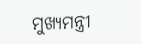ମୁଖ୍ୟମନ୍ତ୍ରୀ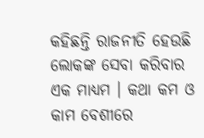କହିଛନ୍ତି ରାଜନୀତି ହେଉଛି ଲୋକଙ୍କ ସେବା କରିବାର ଏକ ମାଧ୍ୟମ । କଥା କମ ଓ କାମ ବେଶୀରେ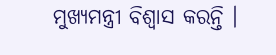ମୁଖ୍ୟମନ୍ତ୍ରୀ ବିଶ୍ୱାସ କରନ୍ତି ।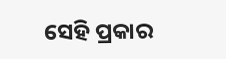ସେହି ପ୍ରକାର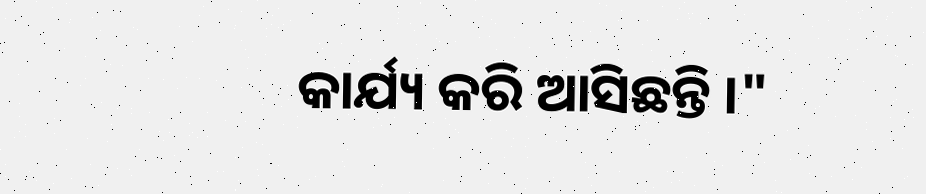କାର୍ଯ୍ୟ କରି ଆସିଛନ୍ତି ।"